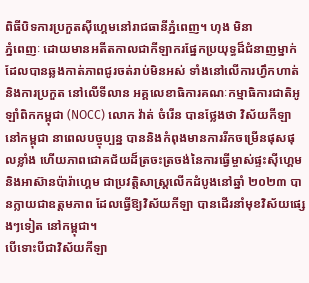ពិធីបិទការប្រកួតស៊ីហ្គេមនៅរាជធានីភ្នំពេញ។ ហុង មិនា
ភ្នំពេញៈ ដោយមានអតីតកាលជាកីឡាករផ្នែកប្រយុទ្ធដ៏ជំនាញម្នាក់ ដែលបានឆ្លងកាត់ភាពជូរចត់រាប់មិនអស់ ទាំងនៅលើការហ្វឹកហាត់ និងការប្រកួត នៅលើទីលាន អគ្គលេខាធិការគណៈកម្មាធិការជាតិអូឡាំពិកកម្ពុជា (NOCC) លោក វ៉ាត់ ចំរើន បានថ្លែងថា វិស័យកីឡា នៅកម្ពុជា នាពេលបច្ចុប្បន្ន បាននិងកំពុងមានការរីកចម្រើនផុសផុលខ្លាំង ហើយភាពជោគជ័យដ៏ត្រចះត្រចង់នៃការធ្វើម្ចាស់ផ្ទះស៊ីហ្គេម និងអាស៊ានប៉ារ៉ាហ្គេម ជាប្រវត្តិសាស្ត្រលើកដំបូងនៅឆ្នាំ ២០២៣ បានក្លាយជាឧត្តមភាព ដែលធ្វើឱ្យវិស័យកីឡា បានដើរនាំមុខវិស័យផ្សេងៗទៀត នៅកម្ពុជា។
បើទោះបីជាវិស័យកីឡា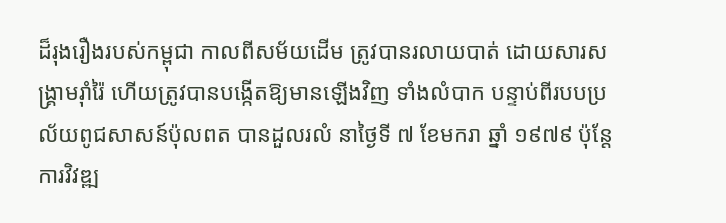ដ៏រុងរឿងរបស់កម្ពុជា កាលពីសម័យដើម ត្រូវបានរលាយបាត់ ដោយសារសង្គ្រាមរ៉ាំរ៉ៃ ហើយត្រូវបានបង្កើតឱ្យមានឡើងវិញ ទាំងលំបាក បន្ទាប់ពីរបបប្រល័យពូជសាសន៍ប៉ុលពត បានដួលរលំ នាថ្ងៃទី ៧ ខែមករា ឆ្នាំ ១៩៧៩ ប៉ុន្តែការវិវឌ្ឍ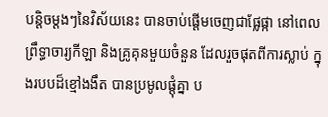បន្តិចម្តងៗនៃវិស័យនេះ បានចាប់ផ្តើមចេញជាផ្លែផ្កា នៅពេលព្រឹទ្ធាចារ្យកីឡា និងគ្រូគុនមួយចំនួន ដែលរួចផុតពីការស្លាប់ ក្នុងរបបដ៏ខ្មៅងងឹត បានប្រមូលផ្តុំគ្នា ប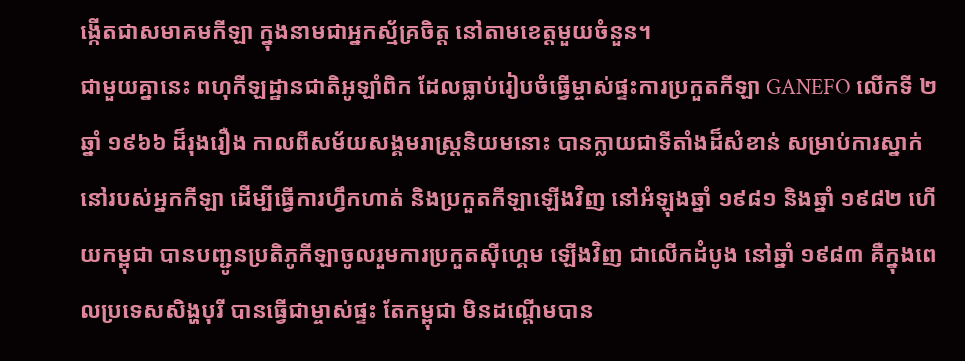ង្កើតជាសមាគមកីឡា ក្នុងនាមជាអ្នកស្ម័គ្រចិត្ត នៅតាមខេត្តមួយចំនួន។
ជាមួយគ្នានេះ ពហុកីឡដ្ឋានជាតិអូឡាំពិក ដែលធ្លាប់រៀបចំធ្វើម្ចាស់ផ្ទះការប្រកួតកីឡា GANEFO លើកទី ២ ឆ្នាំ ១៩៦៦ ដ៏រុងរឿង កាលពីសម័យសង្គមរាស្ត្រនិយមនោះ បានក្លាយជាទីតាំងដ៏សំខាន់ សម្រាប់ការស្នាក់នៅរបស់អ្នកកីឡា ដើម្បីធ្វើការហ្វឹកហាត់ និងប្រកួតកីឡាឡើងវិញ នៅអំឡុងឆ្នាំ ១៩៨១ និងឆ្នាំ ១៩៨២ ហើយកម្ពុជា បានបញ្ជូនប្រតិភូកីឡាចូលរួមការប្រកួតស៊ីហ្គេម ឡើងវិញ ជាលើកដំបូង នៅឆ្នាំ ១៩៨៣ គឺក្នុងពេលប្រទេសសិង្ហបុរី បានធ្វើជាម្ចាស់ផ្ទះ តែកម្ពុជា មិនដណ្តើមបាន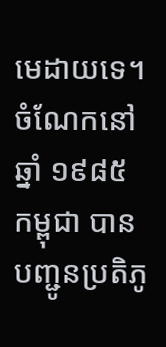មេដាយទេ។ ចំណែកនៅឆ្នាំ ១៩៨៥ កម្ពុជា បានបញ្ជូនប្រតិភូ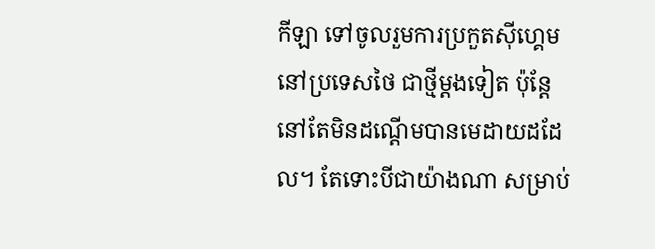កីឡា ទៅចូលរួមការប្រកួតស៊ីហ្គេម នៅប្រទេសថៃ ជាថ្មីម្តងទៀត ប៉ុន្តែនៅតែមិនដណ្តើមបានមេដាយដដែល។ តែទោះបីជាយ៉ាងណា សម្រាប់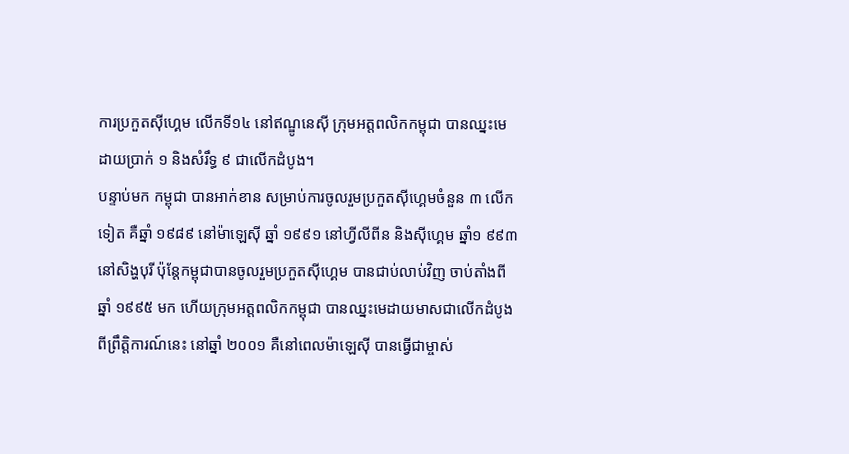ការប្រកួតស៊ីហ្គេម លើកទី១៤ នៅឥណ្ឌូនេស៊ី ក្រុមអត្តពលិកកម្ពុជា បានឈ្នះមេដាយប្រាក់ ១ និងសំរឹទ្ធ ៩ ជាលើកដំបូង។
បន្ទាប់មក កម្ពុជា បានអាក់ខាន សម្រាប់ការចូលរួមប្រកួតស៊ីហ្គេមចំនួន ៣ លើកទៀត គឺឆ្នាំ ១៩៨៩ នៅម៉ាឡេស៊ី ឆ្នាំ ១៩៩១ នៅហ្វីលីពីន និងស៊ីហ្គេម ឆ្នាំ១ ៩៩៣ នៅសិង្ហបុរី ប៉ុន្តែកម្ពុជាបានចូលរួមប្រកួតស៊ីហ្គេម បានជាប់លាប់វិញ ចាប់តាំងពីឆ្នាំ ១៩៩៥ មក ហើយក្រុមអត្តពលិកកម្ពុជា បានឈ្នះមេដាយមាសជាលើកដំបូង ពីព្រឹត្តិការណ៍នេះ នៅឆ្នាំ ២០០១ គឺនៅពេលម៉ាឡេស៊ី បានធ្វើជាម្ចាស់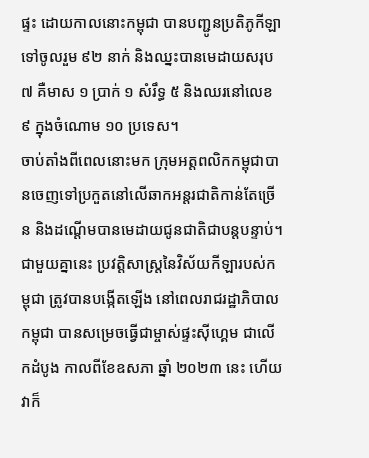ផ្ទះ ដោយកាលនោះកម្ពុជា បានបញ្ជូនប្រតិភូកីឡាទៅចូលរួម ៩២ នាក់ និងឈ្នះបានមេដាយសរុប ៧ គឺមាស ១ ប្រាក់ ១ សំរឹទ្ធ ៥ និងឈរនៅលេខ ៩ ក្នុងចំណោម ១០ ប្រទេស។
ចាប់តាំងពីពេលនោះមក ក្រុមអត្តពលិកកម្ពុជាបានចេញទៅប្រកួតនៅលើឆាកអន្តរជាតិកាន់តែច្រើន និងដណ្តើមបានមេដាយជូនជាតិជាបន្តបន្ទាប់។ ជាមួយគ្នានេះ ប្រវត្តិសាស្ត្រនៃវិស័យកីឡារបស់កម្ពុជា ត្រូវបានបង្កើតឡើង នៅពេលរាជរដ្ឋាភិបាលកម្ពុជា បានសម្រេចធ្វើជាម្ចាស់ផ្ទះស៊ីហ្គេម ជាលើកដំបូង កាលពីខែឧសភា ឆ្នាំ ២០២៣ នេះ ហើយវាក៏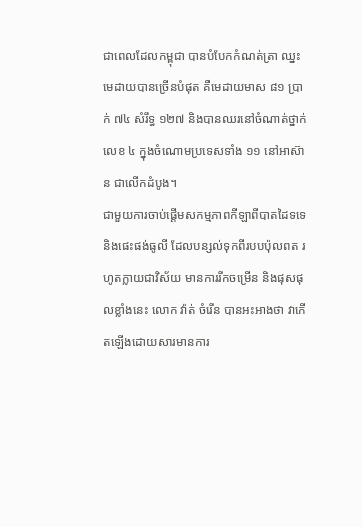ជាពេលដែលកម្ពុជា បានបំបែកកំណត់ត្រា ឈ្នះមេដាយបានច្រើនបំផុត គឺមេដាយមាស ៨១ ប្រាក់ ៧៤ សំរឹទ្ធ ១២៧ និងបានឈរនៅចំណាត់ថ្នាក់លេខ ៤ ក្នុងចំណោមប្រទេសទាំង ១១ នៅអាស៊ាន ជាលើកដំបូង។
ជាមួយការចាប់ផ្តើមសកម្មភាពកីឡាពីបាតដៃទទេ និងផេះផង់ធូលី ដែលបន្សល់ទុកពីរបបប៉ុលពត រហូតក្លាយជាវិស័យ មានការរីកចម្រើន និងផុសផុលខ្លាំងនេះ លោក វ៉ាត់ ចំរើន បានអះអាងថា វាកើតឡើងដោយសារមានការ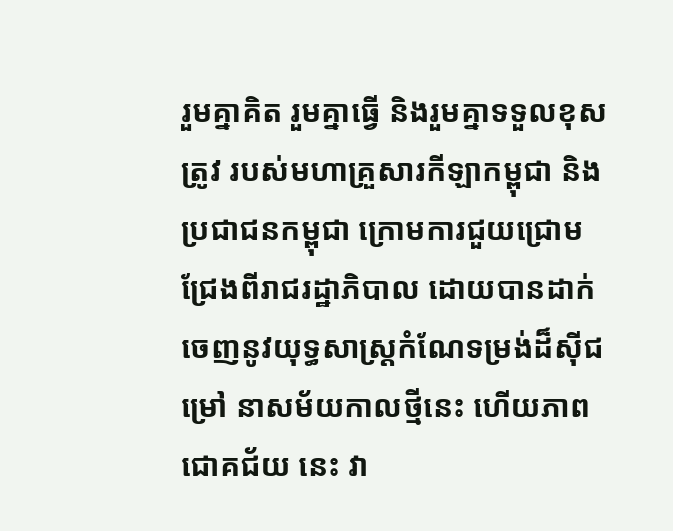រួមគ្នាគិត រួមគ្នាធ្វើ និងរួមគ្នាទទួលខុសត្រូវ របស់មហាគ្រួសារកីឡាកម្ពុជា និងប្រជាជនកម្ពុជា ក្រោមការជួយជ្រោមជ្រែងពីរាជរដ្ឋាភិបាល ដោយបានដាក់ចេញនូវយុទ្ធសាស្ត្រកំណែទម្រង់ដ៏ស៊ីជម្រៅ នាសម័យកាលថ្មីនេះ ហើយភាពជោគជ័យ នេះ វា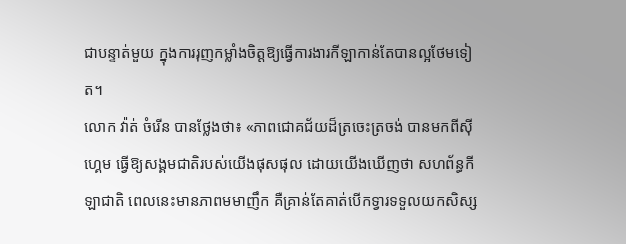ជាបន្ទាត់មួយ ក្នុងការរុញកម្លាំងចិត្តឱ្យធ្វើការងារកីឡាកាន់តែបានល្អថែមទៀត។
លោក វ៉ាត់ ចំរើន បានថ្លែងថា៖ «ភាពជោគជ័យដ៏ត្រចេះត្រចង់ បានមកពីស៊ីហ្គេម ធ្វើឱ្យសង្គមជាតិរបស់យើងផុសផុល ដោយយើងឃើញថា សហព័ន្ធកីឡាជាតិ ពេលនេះមានភាពមមាញឹក គឺគ្រាន់តែគាត់បើកទ្វារទទួលយកសិស្ស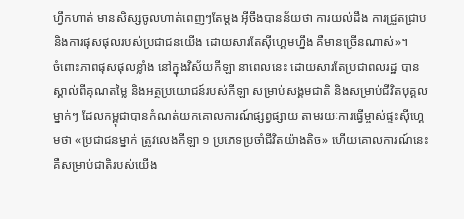ហ្វឹកហាត់ មានសិស្សចូលហាត់ពេញៗតែម្តង អ៊ីចឹងបានន័យថា ការយល់ដឹង ការជ្រួតជ្រាប និងការផុសផុលរបស់ប្រជាជនយើង ដោយសារតែស៊ីហ្គេមហ្នឹង គឺមានច្រើនណាស់»។
ចំពោះភាពផុសផុលខ្លាំង នៅក្នុងវិស័យកីឡា នាពេលនេះ ដោយសារតែប្រជាពលរដ្ឋ បានស្គាល់ពីគុណតម្លៃ និងអត្ថប្រយោជន៍របស់កីឡា សម្រាប់សង្គមជាតិ និងសម្រាប់ជីវិតបុគ្គលម្នាក់ៗ ដែលកម្ពុជាបានកំណត់យកគោលការណ៍ផ្សព្វផ្សាយ តាមរយៈការធ្វើម្ចាស់ផ្ទះស៊ីហ្គេមថា «ប្រជាជនម្នាក់ ត្រូវលេងកីឡា ១ ប្រភេទប្រចាំជីវិតយ៉ាងតិច» ហើយគោលការណ៍នេះ គឺសម្រាប់ជាតិរបស់យើង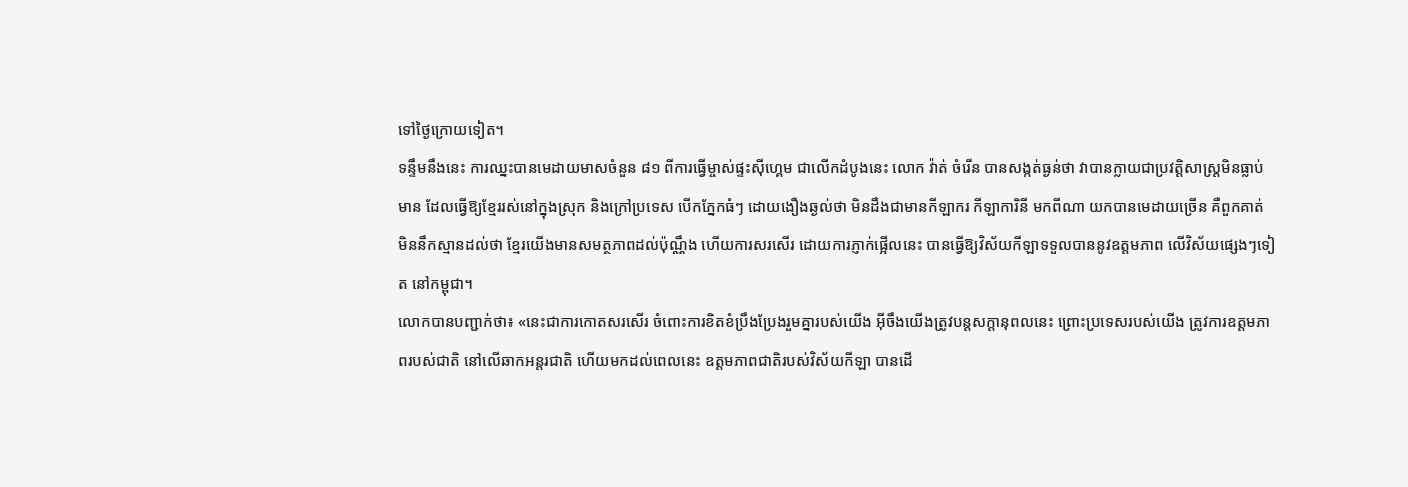ទៅថ្ងៃក្រោយទៀត។
ទន្ទឹមនឹងនេះ ការឈ្នះបានមេដាយមាសចំនួន ៨១ ពីការធ្វើម្ចាស់ផ្ទះស៊ីហ្គេម ជាលើកដំបូងនេះ លោក វ៉ាត់ ចំរើន បានសង្កត់ធ្ងន់ថា វាបានក្លាយជាប្រវត្តិសាស្ត្រមិនធ្លាប់មាន ដែលធ្វើឱ្យខ្មែររស់នៅក្នុងស្រុក និងក្រៅប្រទេស បើកភ្នែកធំៗ ដោយងឿងឆ្ងល់ថា មិនដឹងជាមានកីឡាករ កីឡាការិនី មកពីណា យកបានមេដាយច្រើន គឺពួកគាត់ មិននឹកស្មានដល់ថា ខ្មែរយើងមានសមត្ថភាពដល់ប៉ុណ្ណឹង ហើយការសរសើរ ដោយការភ្ញាក់ផ្អើលនេះ បានធ្វើឱ្យវិស័យកីឡាទទួលបាននូវឧត្តមភាព លើវិស័យផ្សេងៗទៀត នៅកម្ពុជា។
លោកបានបញ្ជាក់ថា៖ «នេះជាការកោតសរសើរ ចំពោះការខិតខំប្រឹងប្រែងរួមគ្នារបស់យើង អ៊ីចឹងយើងត្រូវបន្តសក្តានុពលនេះ ព្រោះប្រទេសរបស់យើង ត្រូវការឧត្តមភាពរបស់ជាតិ នៅលើឆាកអន្តរជាតិ ហើយមកដល់ពេលនេះ ឧត្តមភាពជាតិរបស់វិស័យកីឡា បានដើ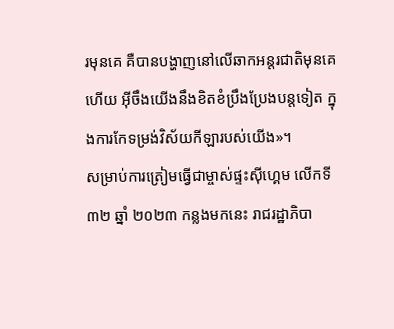រមុនគេ គឺបានបង្ហាញនៅលើឆាកអន្តរជាតិមុនគេហើយ អ៊ីចឹងយើងនឹងខិតខំប្រឹងប្រែងបន្តទៀត ក្នុងការកែទម្រង់វិស័យកីឡារបស់យើង»។
សម្រាប់ការត្រៀមធ្វើជាម្ចាស់ផ្ទះស៊ីហ្គេម លើកទី៣២ ឆ្នាំ ២០២៣ កន្លងមកនេះ រាជរដ្ឋាភិបា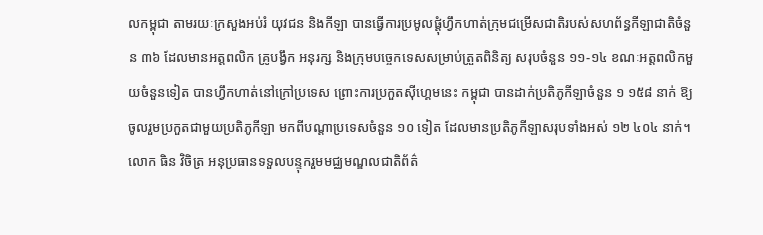លកម្ពុជា តាមរយៈក្រសួងអប់រំ យុវជន និងកីឡា បានធ្វើការប្រមូលផ្តុំហ្វឹកហាត់ក្រុមជម្រើសជាតិរបស់សហព័ន្ធកីឡាជាតិចំនួន ៣៦ ដែលមានអត្តពលិក គ្រូបង្វឹក អនុរក្ស និងក្រុមបច្ចេកទេសសម្រាប់ត្រួតពិនិត្យ សរុបចំនួន ១១-១៤ ខណៈអត្តពលិកមួយចំនួនទៀត បានហ្វឹកហាត់នៅក្រៅប្រទេស ព្រោះការប្រកួតស៊ីហ្គេមនេះ កម្ពុជា បានដាក់ប្រតិភូកីឡាចំនួន ១ ១៥៨ នាក់ ឱ្យចូលរួមប្រកួតជាមួយប្រតិភូកីឡា មកពីបណ្តាប្រទេសចំនួន ១០ ទៀត ដែលមានប្រតិភូកីឡាសរុបទាំងអស់ ១២ ៤០៤ នាក់។
លោក ធិន វិចិត្រ អនុប្រធានទទួលបន្ទុករួមមជ្ឈមណ្ឌលជាតិព័ត៌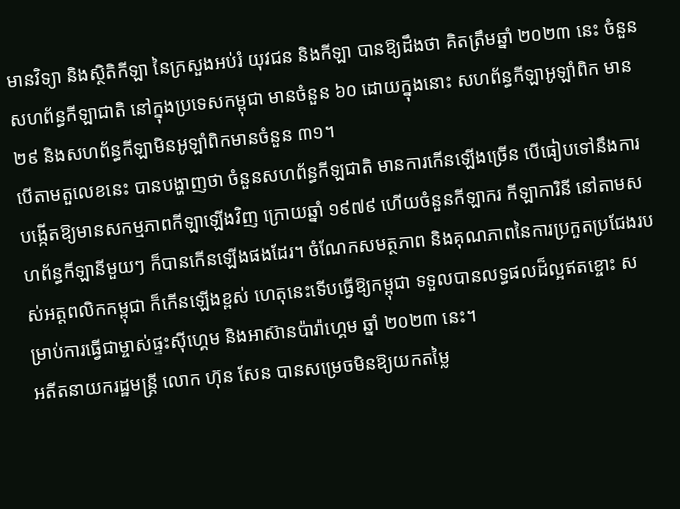មានវិទ្យា និងស្ថិតិកីឡា នៃក្រសួងអប់រំ យុវជន និងកីឡា បានឱ្យដឹងថា គិតត្រឹមឆ្នាំ ២០២៣ នេះ ចំនួនសហព័ន្ធកីឡាជាតិ នៅក្នុងប្រទេសកម្ពុជា មានចំនួន ៦០ ដោយក្នុងនោះ សហព័ន្ធកីឡាអូឡាំពិក មាន ២៩ និងសហព័ន្ធកីឡាមិនអូឡាំពិកមានចំនួន ៣១។
បើតាមតួលេខនេះ បានបង្ហាញថា ចំនួនសហព័ន្ធកីឡជាតិ មានការកើនឡើងច្រើន បើធៀបទៅនឹងការបង្កើតឱ្យមានសកម្មភាពកីឡាឡើងវិញ ក្រោយឆ្នាំ ១៩៧៩ ហើយចំនួនកីឡាករ កីឡាការិនី នៅតាមសហព័ន្ធកីឡានីមួយៗ ក៏បានកើនឡើងផងដែរ។ ចំណែកសមត្ថភាព និងគុណភាពនៃការប្រកួតប្រជែងរបស់អត្តពលិកកម្ពុជា ក៏កើនឡើងខ្ពស់ ហេតុនេះទើបធ្វើឱ្យកម្ពុជា ទទួលបានលទ្ធផលដ៏ល្អឥតខ្ចោះ សម្រាប់ការធ្វើជាម្ចាស់ផ្ទះស៊ីហ្គេម និងអាស៊ានប៉ារ៉ាហ្គេម ឆ្នាំ ២០២៣ នេះ។
អតីតនាយករដ្ឋមន្ត្រី លោក ហ៊ុន សែន បានសម្រេចមិនឱ្យយកតម្លៃ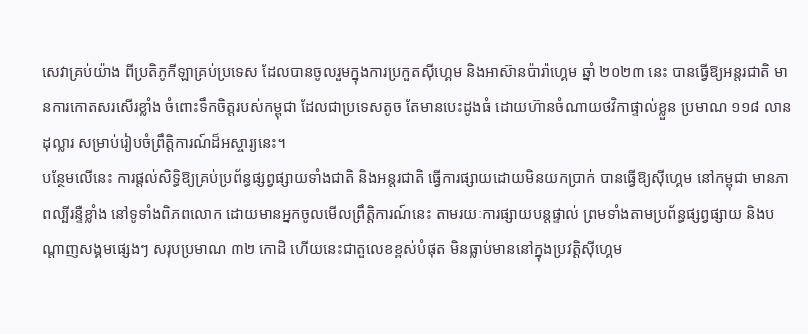សេវាគ្រប់យ៉ាង ពីប្រតិភូកីឡាគ្រប់ប្រទេស ដែលបានចូលរួមក្នុងការប្រកួតស៊ីហ្គេម និងអាស៊ានប៉ារ៉ាហ្គេម ឆ្នាំ ២០២៣ នេះ បានធ្វើឱ្យអន្តរជាតិ មានការកោតសរសើរខ្លាំង ចំពោះទឹកចិត្តរបស់កម្ពុជា ដែលជាប្រទេសតូច តែមានបេះដូងធំ ដោយហ៊ានចំណាយថវិកាផ្ទាល់ខ្លួន ប្រមាណ ១១៨ លានដុល្លារ សម្រាប់រៀបចំព្រឹត្តិការណ៍ដ៏អស្ចារ្យនេះ។
បន្ថែមលើនេះ ការផ្តល់សិទ្ធិឱ្យគ្រប់ប្រព័ន្ធផ្សព្វផ្សាយទាំងជាតិ និងអន្តរជាតិ ធ្វើការផ្សាយដោយមិនយកប្រាក់ បានធ្វើឱ្យស៊ីហ្គេម នៅកម្ពុជា មានភាពល្បីរន្ទឺខ្លាំង នៅទូទាំងពិភពលោក ដោយមានអ្នកចូលមើលព្រឹត្តិការណ៍នេះ តាមរយៈការផ្សាយបន្តផ្ទាល់ ព្រមទាំងតាមប្រព័ន្ធផ្សព្វផ្សាយ និងបណ្តាញសង្គមផ្សេងៗ សរុបប្រមាណ ៣២ កោដិ ហើយនេះជាតួលេខខ្ពស់បំផុត មិនធ្លាប់មាននៅក្នុងប្រវត្តិស៊ីហ្គេម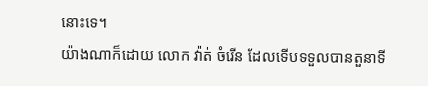នោះទេ។
យ៉ាងណាក៏ដោយ លោក វ៉ាត់ ចំរើន ដែលទើបទទួលបានតួនាទី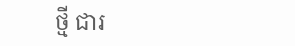ថ្មី ជារ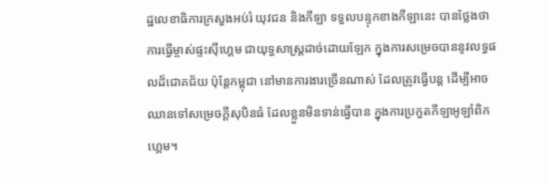ដ្ឋលេខាធិការក្រសួងអប់រំ យុវជន និងកីឡា ទទួលបន្ទុកខាងកីឡានេះ បានថ្លែងថា ការធ្វើម្ចាស់ផ្ទះស៊ីហ្គេម ជាយុទ្ធសាស្ត្រដាច់ដោយឡែក ក្នុងការសម្រេចបាននូវលទ្ធផលដ៏ជោគជ័យ ប៉ុន្តែកម្ពុជា នៅមានការងារច្រើនណាស់ ដែលត្រូវធ្វើបន្ត ដើម្បីអាចឈានទៅសម្រេចក្តីសុបិនធំ ដែលខ្លួនមិនទាន់ធ្វើបាន ក្នុងការប្រកួតកីឡាអូឡាំពិកហ្គេម។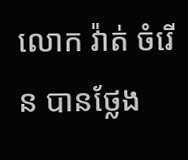លោក វ៉ាត់ ចំរើន បានថ្លែង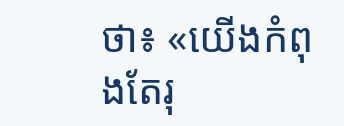ថា៖ «យើងកំពុងតែរុ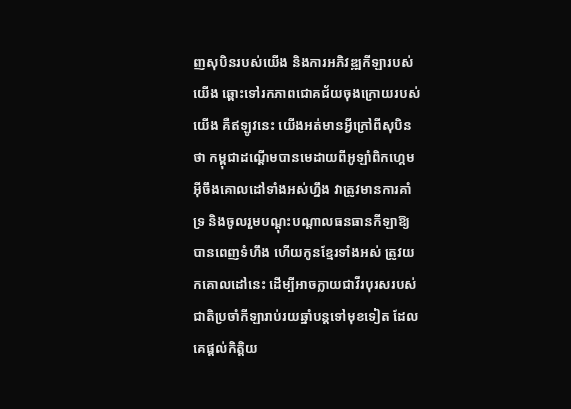ញសុបិនរបស់យើង និងការអភិវឌ្ឍកីឡារបស់យើង ឆ្ពោះទៅរកភាពជោគជ័យចុងក្រោយរបស់យើង គឺឥឡូវនេះ យើងអត់មានអ្វីក្រៅពីសុបិនថា កម្ពុជាដណ្តើមបានមេដាយពីអូឡាំពិកហ្គេម អ៊ីចឹងគោលដៅទាំងអស់ហ្នឹង វាត្រូវមានការគាំទ្រ និងចូលរួមបណ្តុះបណ្តាលធនធានកីឡាឱ្យបានពេញទំហឹង ហើយកូនខ្មែរទាំងអស់ ត្រូវយកគោលដៅនេះ ដើម្បីអាចក្លាយជាវីរបុរសរបស់ជាតិប្រចាំកីឡារាប់រយឆ្នាំបន្តទៅមុខទៀត ដែលគេផ្តល់កិត្តិយ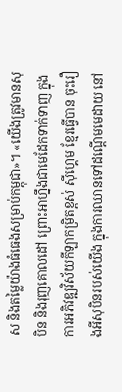ស និងតម្លៃយ៉ាងធំធេងសម្រាប់កម្ពុជា»។ «យើងត្រូវមានសុបិន និងរុញគោលដៅ ព្រោះអាហ្នឹងជាមេដែកទាក់ទាញ ក្នុងការអភិវឌ្ឍវិស័យកីឡាកម្រិតខ្ពស់ ស៊ីហ្គេម ខ្មែរធ្វើបាន ចុះរឿងអីសុបិនរបស់យើង ក្នុងការឈានទៅដណ្តើមមេដាយ នៅ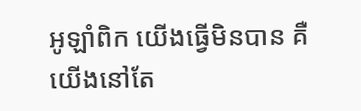អូឡាំពិក យើងធ្វើមិនបាន គឺយើងនៅតែ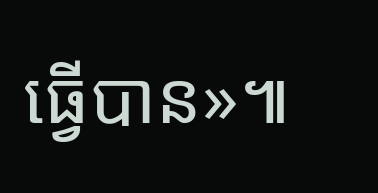ធ្វើបាន»៕